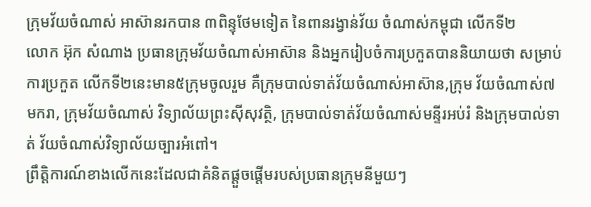ក្រុមវ័យចំណាស់ អាស៊ានរកបាន ៣ពិន្ទុថែមទៀត នៃពានរង្វាន់វ័យ ចំណាស់កម្ពុជា លើកទី២
លោក អ៊ុក សំណាង ប្រធានក្រុមវ័យចំណាស់អាស៊ាន និងអ្នករៀបចំការប្រកួតបាននិយាយថា សម្រាប់ការប្រកួត លើកទី២នេះមាន៥ក្រុមចូលរួម គឺក្រុមបាល់ទាត់វ័យចំណាស់អាស៊ាន,ក្រុម វ័យចំណាស់៧មករា, ក្រុមវ័យចំណាស់ វិទ្យាល័យព្រះស៊ីសុវត្ថិ, ក្រុមបាល់ទាត់វ័យចំណាស់មន្ទីរអប់រំ និងក្រុមបាល់ទាត់ វ័យចំណាស់វិទ្យាល័យច្បារអំពៅ។
ព្រឹត្តិការណ៍ខាងលើកនេះដែលជាគំនិតផ្តួចផ្តើមរបស់ប្រធានក្រុមនីមួយៗ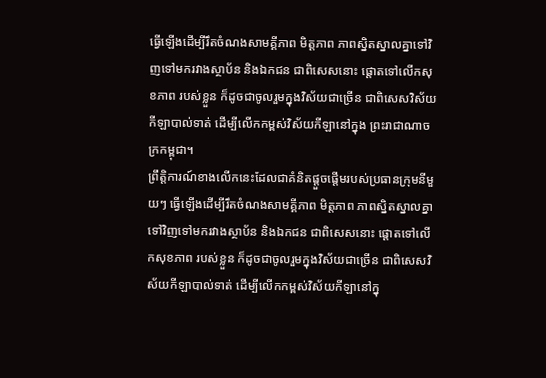ធ្វើឡើងដើម្បីរឹតចំណងសាមគ្គីភាព មិត្តភាព ភាពស្និតស្នាលគ្នាទៅវិញទៅមករវាងស្ថាប័ន និងឯកជន ជាពិសេសនោះ ផ្តោតទៅលើកសុខភាព របស់ខ្លួន ក៏ដូចជាចូលរួមក្នុងវិស័យជាច្រើន ជាពិសេសវិស័យកីឡាបាល់ទាត់ ដើម្បីលើកកម្ពស់វិស័យកីឡានៅក្នុង ព្រះរាជាណាចក្រកម្ពុជា។
ព្រឹត្តិការណ៍ខាងលើកនេះដែលជាគំនិតផ្តួចផ្តើមរបស់ប្រធានក្រុមនីមួយៗ ធ្វើឡើងដើម្បីរឹតចំណងសាមគ្គីភាព មិត្តភាព ភាពស្និតស្នាលគ្នាទៅវិញទៅមករវាងស្ថាប័ន និងឯកជន ជាពិសេសនោះ ផ្តោតទៅលើកសុខភាព របស់ខ្លួន ក៏ដូចជាចូលរួមក្នុងវិស័យជាច្រើន ជាពិសេសវិស័យកីឡាបាល់ទាត់ ដើម្បីលើកកម្ពស់វិស័យកីឡានៅក្នុ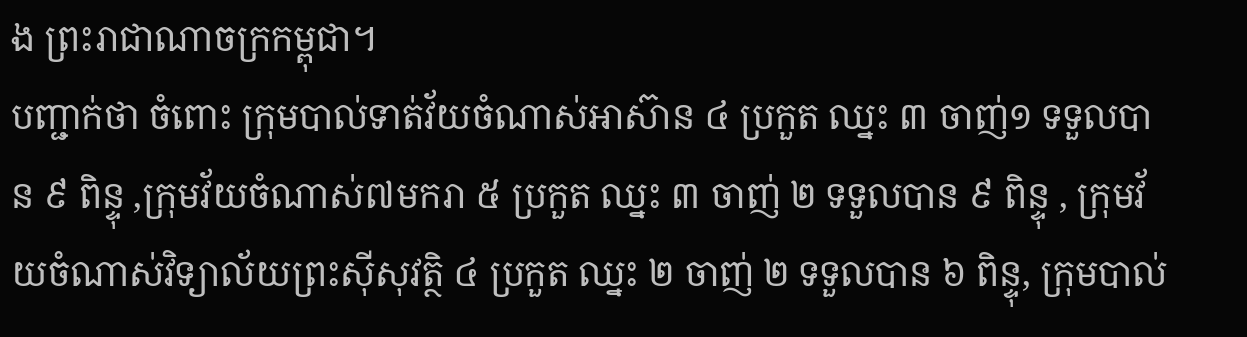ង ព្រះរាជាណាចក្រកម្ពុជា។
បញ្ជាក់ថា ចំពោះ ក្រុមបាល់ទាត់វ័យចំណាស់អាស៊ាន ៤ ប្រកួត ឈ្នះ ៣ ចាញ់១ ទទួលបាន ៩ ពិន្ទុ ,ក្រុមវ័យចំណាស់៧មករា ៥ ប្រកួត ឈ្នះ ៣ ចាញ់ ២ ទទួលបាន ៩ ពិន្ទុ , ក្រុមវ័យចំណាស់វិទ្យាល័យព្រះស៊ីសុវត្ថិ ៤ ប្រកួត ឈ្នះ ២ ចាញ់ ២ ទទួលបាន ៦ ពិន្ទុ, ក្រុមបាល់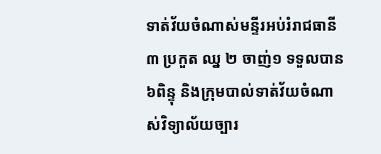ទាត់វ័យចំណាស់មន្ទីរអប់រំរាជធានី ៣ ប្រកួត ឈ្ន ២ ចាញ់១ ទទួលបាន៦ពិន្ទុ និងក្រុមបាល់ទាត់វ័យចំណាស់វិទ្យាល័យច្បារ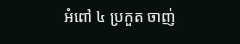អំពៅ ៤ ប្រកួត ចាញ់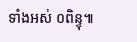ទាំងអស់ ០ពិន្ទុ៕